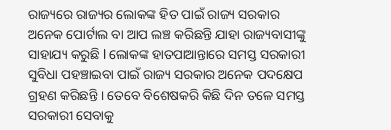ରାଜ୍ୟରେ ରାଜ୍ୟର ଲୋକଙ୍କ ହିତ ପାଇଁ ରାଜ୍ୟ ସରକାର ଅନେକ ପୋର୍ଟାଲ ବା ଆପ ଲଞ୍ଚ କରିଛନ୍ତି ଯାହା ରାଜ୍ୟବାସୀଙ୍କୁ ସାହାଯ୍ୟ କରୁଛି l ଲୋକଙ୍କ ହାତପାଆନ୍ତାରେ ସମସ୍ତ ସରକାରୀ ସୁବିଧା ପହଞ୍ଚାଇବା ପାଇଁ ରାଜ୍ୟ ସରକାର ଅନେକ ପଦକ୍ଷେପ ଗ୍ରହଣ କରିଛନ୍ତି । ତେବେ ବିଶେଷକରି କିଛି ଦିନ ତଳେ ସମସ୍ତ ସରକାରୀ ସେବାକୁ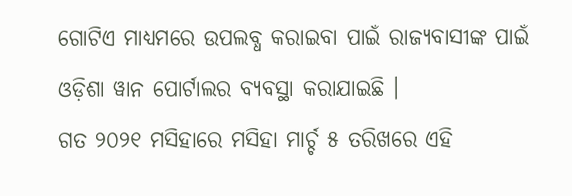ଗୋଟିଏ ମାଧ୍ୟମରେ ଉପଲବ୍ଧ କରାଇବା ପାଇଁ ରାଜ୍ୟବାସୀଙ୍କ ପାଇଁ ଓଡ଼ିଶା ୱାନ ପୋର୍ଟାଲର ବ୍ୟବସ୍ଥା କରାଯାଇଛି ।
ଗତ ୨୦୨୧ ମସିହାରେ ମସିହା ମାର୍ଚ୍ଚ ୫ ତରିଖରେ ଏହି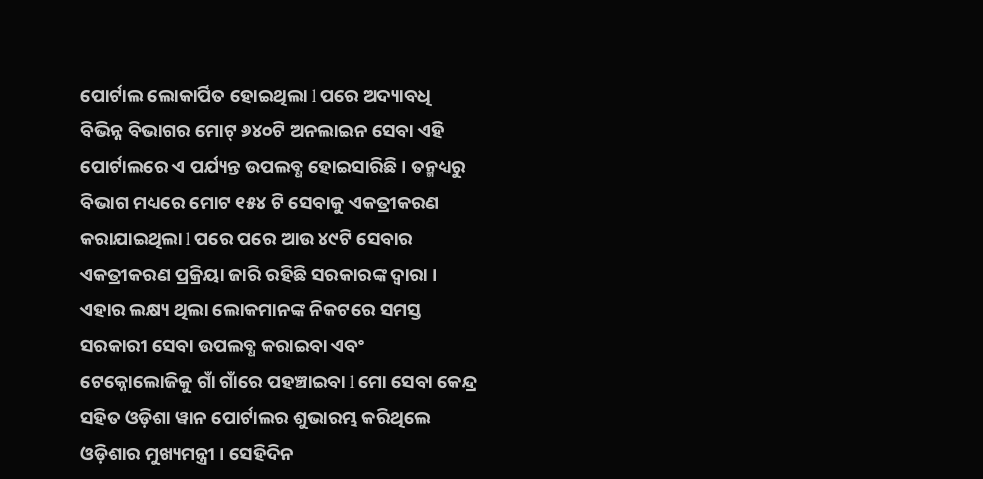ପୋର୍ଟାଲ ଲୋକାର୍ପିତ ହୋଇଥିଲା l ପରେ ଅଦ୍ୟାବଧି ବିଭିନ୍ନ ବିଭାଗର ମୋଟ୍ ୬୪୦ଟି ଅନଲାଇନ ସେବା ଏହି ପୋର୍ଟାଲରେ ଏ ପର୍ଯ୍ୟନ୍ତ ଉପଲବ୍ଧ ହୋଇସାରିଛି । ତନ୍ମଧ୍ୟରୁ ବିଭାଗ ମଧ୍ୟରେ ମୋଟ ୧୫୪ ଟି ସେବାକୁ ଏକତ୍ରୀକରଣ କରାଯାଇଥିଲା l ପରେ ପରେ ଆଉ ୪୯ଟି ସେବାର ଏକତ୍ରୀକରଣ ପ୍ରକ୍ରିୟା ଜାରି ରହିଛି ସରକାରଙ୍କ ଦ୍ୱାରା ।
ଏହାର ଲକ୍ଷ୍ୟ ଥିଲା ଲୋକମାନଙ୍କ ନିକଟରେ ସମସ୍ତ ସରକାରୀ ସେବା ଉପଲବ୍ଧ କରାଇବା ଏବଂ ଟେକ୍ନୋଲୋଜିକୁ ଗାଁ ଗାଁରେ ପହଞ୍ଚାଇବା l ମୋ ସେବା କେନ୍ଦ୍ର ସହିତ ଓଡ଼ିଶା ୱାନ ପୋର୍ଟାଲର ଶୁଭାରମ୍ଭ କରିଥିଲେ ଓଡ଼ିଶାର ମୁଖ୍ୟମନ୍ତ୍ରୀ । ସେହିଦିନ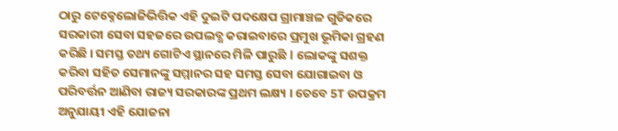ଠାରୁ ଟେକ୍ନେଲୋଜିଭିତ୍ତିକ ଏହି ଦୁଇଟି ପଦକ୍ଷେପ ଗ୍ରାମାଞ୍ଚଳ ଗୁଡିକରେ ସରକାରୀ ସେବା ସହଜରେ ଉପଲବ୍ଧ କରାଇବାରେ ପ୍ରମୁଖ ଭୂମିକା ଗ୍ରହଣ କରିଛି । ସମସ୍ତ ତଥ୍ୟ ଗୋଟିଏ ସ୍ଥାନରେ ମିଳି ପାରୁଛି l ଲୋକଙ୍କୁ ସଶକ୍ତ କରିବା ସହିତ ସେମାନଙ୍କୁ ସମ୍ମାନର ସହ ସମସ୍ତ ସେବା ଯୋଗାଇବା ଓ ପରିବର୍ତ୍ତନ ଆଣିବା ରାଜ୍ୟ ସରକାରଙ୍କ ପ୍ରଥମ ଲକ୍ଷ୍ୟ । ତେବେ 5T ଉପକ୍ରମ ଅନୁଯାୟୀ ଏହି ଯୋଜନା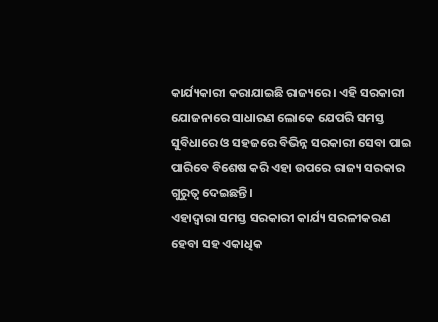କାର୍ଯ୍ୟକାରୀ କରାଯାଇଛି ରାଜ୍ୟରେ । ଏହି ସରକାରୀ ଯୋଜନାରେ ସାଧାରଣ ଲୋକେ ଯେପରି ସମସ୍ତ ସୁବିଧାରେ ଓ ସହଜରେ ବିଭିନ୍ନ ସରକାରୀ ସେବା ପାଇ ପାରିବେ ବିଶେଷ କରି ଏହା ଉପରେ ରାଜ୍ୟ ସରକାର ଗୁରୁତ୍ୱ ଦେଇଛନ୍ତି ।
ଏହାଦ୍ୱାରା ସମସ୍ତ ସରକାରୀ କାର୍ଯ୍ୟ ସରଳୀକରଣ ହେବା ସହ ଏକାଧିକ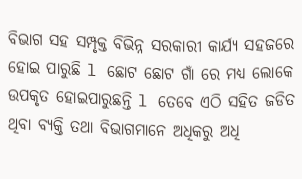ବିଭାଗ ସହ ସମ୍ପୃକ୍ତ ବିଭିନ୍ନ ସରକାରୀ କାର୍ଯ୍ୟ ସହଜରେ ହୋଇ ପାରୁଛି l ଛୋଟ ଛୋଟ ଗାଁ ରେ ମଧ୍ୟ ଲୋକେ ଉପକୃତ ହୋଇପାରୁଛନ୍ତି l ତେବେ ଏଠି ସହିତ ଜଡିତ ଥିବା ବ୍ୟକ୍ତି ତଥା ବିଭାଗମାନେ ଅଧିକରୁ ଅଧି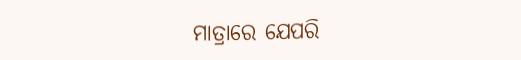ମାତ୍ରାରେ ଯେପରି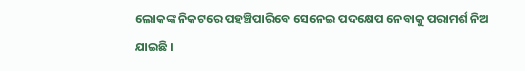ଲୋକଙ୍କ ନିକଟରେ ପହଞ୍ଚିପାରିବେ ସେନେଇ ପଦକ୍ଷେପ ନେବାକୁ ପରାମର୍ଶ ନିଅ ଯାଇଛି ।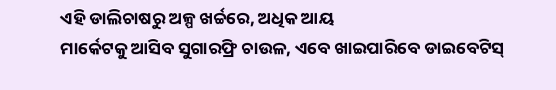ଏହି ଡାଲିଚାଷରୁ ଅଳ୍ପ ଖର୍ଚ୍ଚରେ, ଅଧିକ ଆୟ
ମାର୍କେଟକୁ ଆସିବ ସୁଗାରଫ୍ରି ଚାଉଳ, ଏବେ ଖାଇପାରିବେ ଡାଇବେଟିସ୍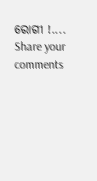ରୋଗୀ !....
Share your comments